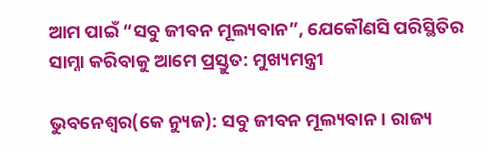ଆମ ପାଇଁ “ସବୁ ଜୀବନ ମୂଲ୍ୟବାନ”, ଯେକୌଣସି ପରିସ୍ଥିତିର ସାମ୍ନା କରିବାକୁ ଆମେ ପ୍ରସ୍ତୁତ: ମୁଖ୍ୟମନ୍ତ୍ରୀ

ଭୁବନେଶ୍ୱର(କେ ନ୍ୟୁଜ): ସବୁ ଜୀବନ ମୂଲ୍ୟବାନ । ରାଜ୍ୟ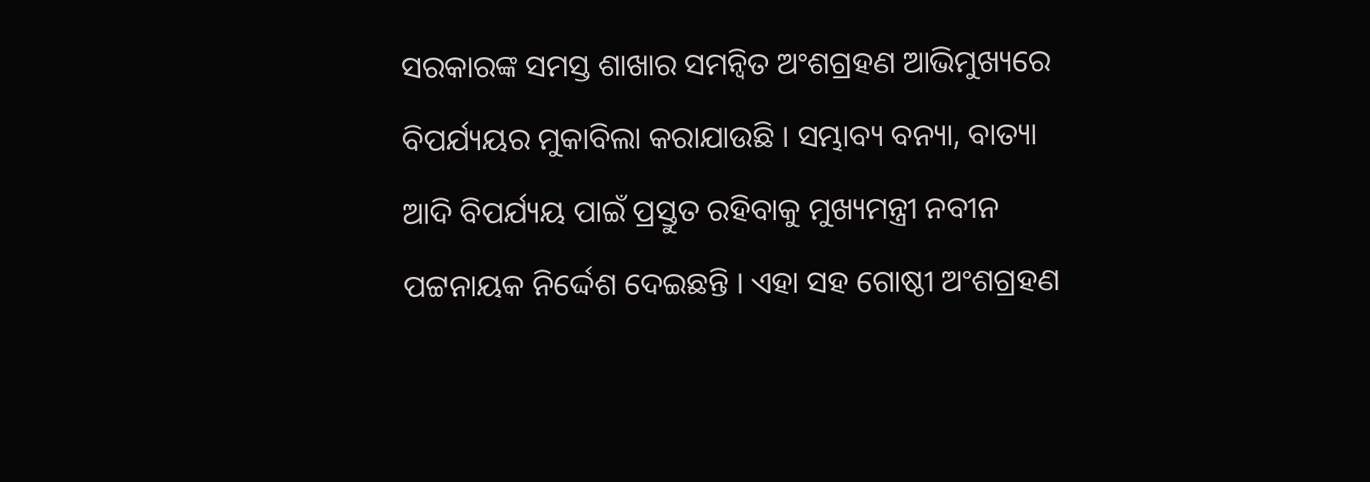ସରକାରଙ୍କ ସମସ୍ତ ଶାଖାର ସମନ୍ଵିତ ଅଂଶଗ୍ରହଣ ଆଭିମୁଖ୍ୟରେ ବିପର୍ଯ୍ୟୟର ମୁକାବିଲା କରାଯାଉଛି । ସମ୍ଭାବ୍ୟ ବନ୍ୟା, ବାତ୍ୟା ଆଦି ବିପର୍ଯ୍ୟୟ ପାଇଁ ପ୍ରସ୍ତୁତ ରହିବାକୁ ମୁଖ୍ୟମନ୍ତ୍ରୀ ନବୀନ ପଟ୍ଟନାୟକ ନିର୍ଦ୍ଦେଶ ଦେଇଛନ୍ତି । ଏହା ସହ ଗୋଷ୍ଠୀ ଅଂଶଗ୍ରହଣ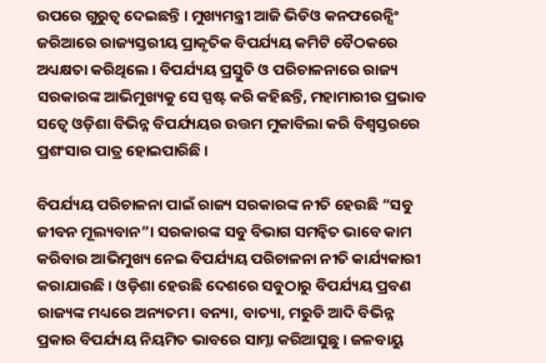ଉପରେ ଗୁରୁତ୍ୱ ଦେଇଛନ୍ତି । ମୁଖ୍ୟମନ୍ତ୍ରୀ ଆଜି ଭିଡିଓ କନଫରେନ୍ସିଂ ଜରିଆରେ ରାଜ୍ୟସ୍ତରୀୟ ପ୍ରାକୃତିକ ବିପର୍ଯ୍ୟୟ କମିଟି ବୈଠକରେ ଅଧ୍ୟକ୍ଷତା କରିଥିଲେ । ବିପର୍ଯ୍ୟୟ ପ୍ରସ୍ତୁତି ଓ ପରିଚାଳନାରେ ରାଜ୍ୟ ସରକାରଙ୍କ ଆଭିମୁଖ୍ୟକୁ ସେ ସ୍ପଷ୍ଟ କରି କହିଛନ୍ତି, ମହାମାରୀର ପ୍ରଭାବ ସତ୍ୱେ ଓଡ଼ିଶା ବିଭିନ୍ନ ବିପର୍ଯ୍ୟୟର ଉତ୍ତମ ମୁକାବିଲା କରି ବିଶ୍ଵସ୍ତରରେ ପ୍ରଶଂସାର ପାତ୍ର ହୋଇପାରିଛି ।

ବିପର୍ଯ୍ୟୟ ପରିଚାଳନା ପାଇଁ ରାଜ୍ୟ ସରକାରଙ୍କ ନୀତି ହେଉଛି “ସବୁ ଜୀବନ ମୂଲ୍ୟବାନ”। ସରକାରଙ୍କ ସବୁ ବିଭାଗ ସମନ୍ଵିତ ଭାବେ କାମ କରିବାର ଆଭିମୁଖ୍ୟ ନେଇ ବିପର୍ଯ୍ୟୟ ପରିଚାଳନା ନୀତି କାର୍ଯ୍ୟକାରୀ କରାଯାଉଛି । ଓଡ଼ିଶା ହେଉଛି ଦେଶରେ ସବୁଠାରୁ ବିପର୍ଯ୍ୟୟ ପ୍ରବଣ ରାଜ୍ୟଙ୍କ ମଧ୍ୟରେ ଅନ୍ୟତମ। ବନ୍ୟା, ବାତ୍ୟା, ମରୁଡି ଆଦି ବିଭିନ୍ନ ପ୍ରକାର ବିପର୍ଯ୍ୟୟ ନିୟମିତ ଭାବରେ ସାମ୍ନା କରିଆସୁଛୁ । ଜଳବାୟୁ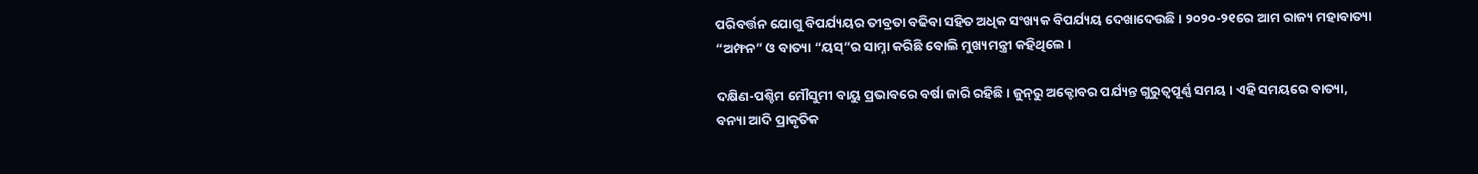ପରିବର୍ତ୍ତନ ଯୋଗୁ ବିପର୍ଯ୍ୟୟର ତୀବ୍ରତା ବଢିବା ସହିତ ଅଧିକ ସଂଖ୍ୟକ ବିପର୍ଯ୍ୟୟ ଦେଖାଦେଉଛି । ୨୦୨୦-୨୧ରେ ଆମ ରାଜ୍ୟ ମହାବାତ୍ୟା “ଅମ୍ଫନ” ଓ ବାତ୍ୟା “ୟସ୍‌”ର ସାମ୍ନା କରିଛି ବୋଲି ମୁଖ୍ୟମନ୍ତ୍ରୀ କହିଥିଲେ ।

ଦକ୍ଷିଣ-ପଶ୍ଚିମ ମୌସୁମୀ ବାୟୁ ପ୍ରଭାବରେ ବର୍ଷା ଜାରି ରହିଛି । ଜୁନ୍‌ରୁ ଅକ୍ଟୋବର ପର୍ଯ୍ୟନ୍ତ ଗୁରୁତ୍ୱପୂର୍ଣ୍ଣ ସମୟ । ଏହି ସମୟରେ ବାତ୍ୟା, ବନ୍ୟା ଆଦି ପ୍ରାକୃତିକ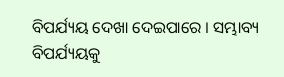ବିପର୍ଯ୍ୟୟ ଦେଖା ଦେଇପାରେ । ସମ୍ଭାବ୍ୟ ବିପର୍ଯ୍ୟୟକୁ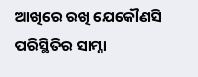ଆଖିରେ ରଖି ଯେକୌଣସି ପରିସ୍ଥିତିର ସାମ୍ନା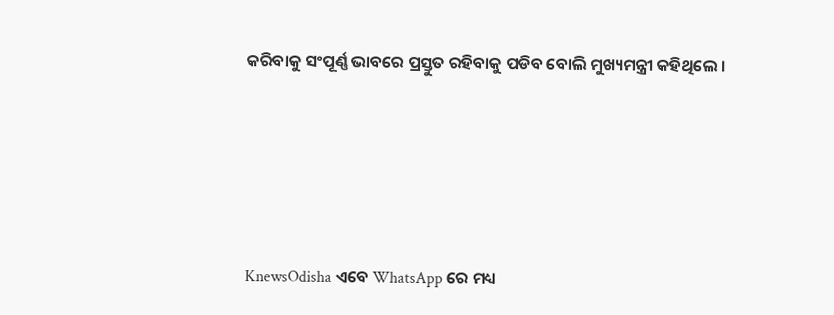କରିବାକୁ ସଂପୂର୍ଣ୍ଣ ଭାବରେ ପ୍ରସ୍ତୁତ ରହିବାକୁ ପଡିବ ବୋଲି ମୁଖ୍ୟମନ୍ତ୍ରୀ କହିଥିଲେ ।






KnewsOdisha ଏବେ WhatsApp ରେ ମଧ୍ୟ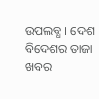ଉପଲବ୍ଧ । ଦେଶ ବିଦେଶର ତାଜା ଖବର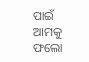ପାଇଁ ଆମକୁ ଫଲୋ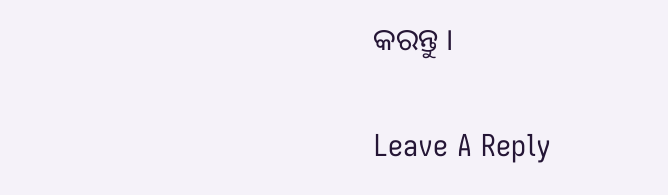କରନ୍ତୁ ।

Leave A Reply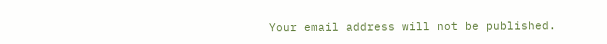Your email address will not be published.